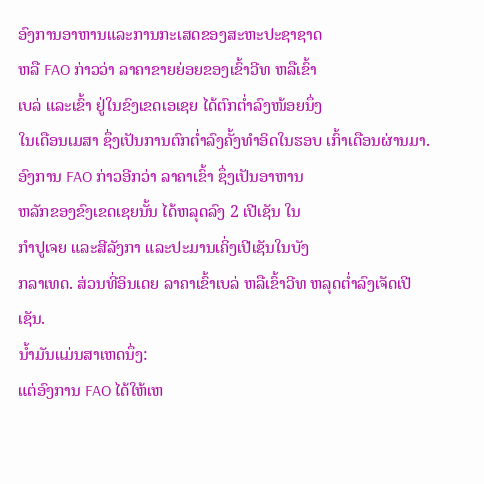ອົງການອາຫານແລະການກະເສດຂອງສະຫະປະຊາຊາດ
ຫລື FAO ກ່າວວ່າ ລາຄາຂາຍຍ່ອຍຂອງເຂົ້າວີທ ຫລືເຂົ້າ
ເບລ່ ແລະເຂົ້າ ຢູ່ໃນຂົງເຂດເອເຊຍ ໄດ້ຕົກຕໍ່າລົງໜ້ອຍນຶ່ງ
ໃນເດືອນເມສາ ຊຶ່ງເປັນການຕົກຕໍ່າລົງຄັ້ງທໍາອິດໃນຮອບ ເກົ້າເດືອນຜ່ານມາ.
ອົງການ FAO ກ່າວອີກວ່າ ລາຄາເຂົ້າ ຊຶ່ງເປັນອາຫານ
ຫລັກຂອງຂົງເຂດເຊຍນັ້ນ ໄດ້ຫລຸດລົງ 2 ເປີເຊັນ ໃນ
ກໍາປູເຈຍ ແລະສີລັງກາ ແລະປະມານເຄິ່ງເປີເຊັນໃນບັງ
ກລາເທດ. ສ່ວນທີ່ອິນເດຍ ລາຄາເຂົ້າເບລ່ ຫລືເຂົ້າວີທ ຫລຸດຕໍ່າລົງເຈັດເປີເຊັນ.
ນໍ້າມັນແມ່ນສາເຫດນຶ່ງ:
ແຕ່ອົງການ FAO ໄດ້ໃຫ້ເຫ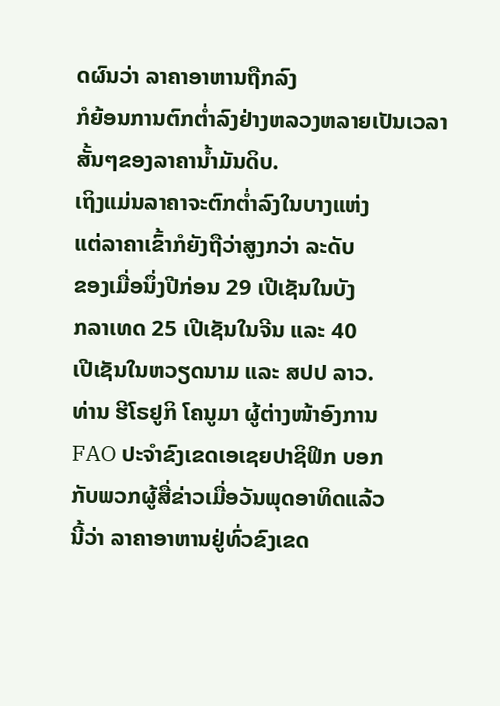ດຜົນວ່າ ລາຄາອາຫານຖືກລົງ
ກໍຍ້ອນການຕົກຕໍ່າລົງຢ່າງຫລວງຫລາຍເປັນເວລາສັ້ນໆຂອງລາຄານໍ້າມັນດິບ.
ເຖິງແມ່ນລາຄາຈະຕົກຕໍ່າລົງໃນບາງແຫ່ງ
ແຕ່ລາຄາເຂົ້າກໍຍັງຖືວ່າສູງກວ່າ ລະດັບ
ຂອງເມື່ອນຶ່ງປີກ່ອນ 29 ເປີເຊັນໃນບັງ
ກລາເທດ 25 ເປີເຊັນໃນຈີນ ແລະ 40
ເປີເຊັນໃນຫວຽດນາມ ແລະ ສປປ ລາວ.
ທ່ານ ຮີໂຣຢູກິ ໂຄນູມາ ຜູ້ຕ່າງໜ້າອົງການ
FAO ປະຈໍາຂົງເຂດເອເຊຍປາຊິຟິກ ບອກ
ກັບພວກຜູ້ສື່ຂ່າວເມື່ອວັນພຸດອາທິດແລ້ວ
ນີ້ວ່າ ລາຄາອາຫານຢູ່ທົ່ວຂົງເຂດ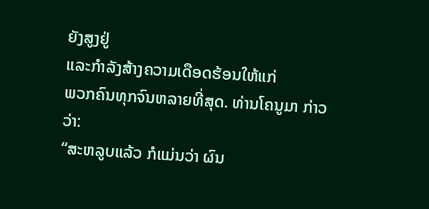ຍັງສູງຢູ່
ແລະກໍາລັງສ້າງຄວາມເດືອດຮ້ອນໃຫ້ແກ່
ພວກຄົນທຸກຈົນຫລາຍທີ່ສຸດ. ທ່ານໂຄນູມາ ກ່າວວ່າ:
“ສະຫລູບແລ້ວ ກໍແມ່ນວ່າ ຜົນ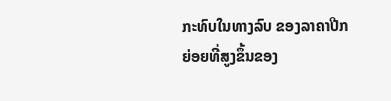ກະທົບໃນທາງລົບ ຂອງລາຄາປີກຍ່ອຍທີ່ສູງຂຶ້ນຂອງ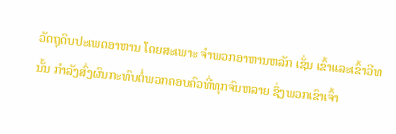ວັດຖຸດິບປະເພດອາຫານ ໂດຍສະເພາະ ຈໍາພວກອາຫານຫລັກ ເຊັ່ນ ເຂົ້າແລະເຂົ້າວີທ
ນັ້ນ ກໍາລັງສົ່ງຜົນກະທົບຕໍ່ພວກຄອບຄົວທີ່ທຸກຈົນຫລາຍ ຊຶ່ງພວກເຂົາເຈົ້າ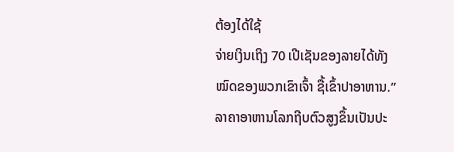ຕ້ອງໄດ້ໃຊ້
ຈ່າຍເງິນເຖິງ 70 ເປີເຊັນຂອງລາຍໄດ້ທັງໝົດຂອງພວກເຂົາເຈົ້າ ຊື້ເຂົ້າປາອາຫານ.”
ລາຄາອາຫານໂລກຖີບຕົວສູງຂຶ້ນເປັນປະ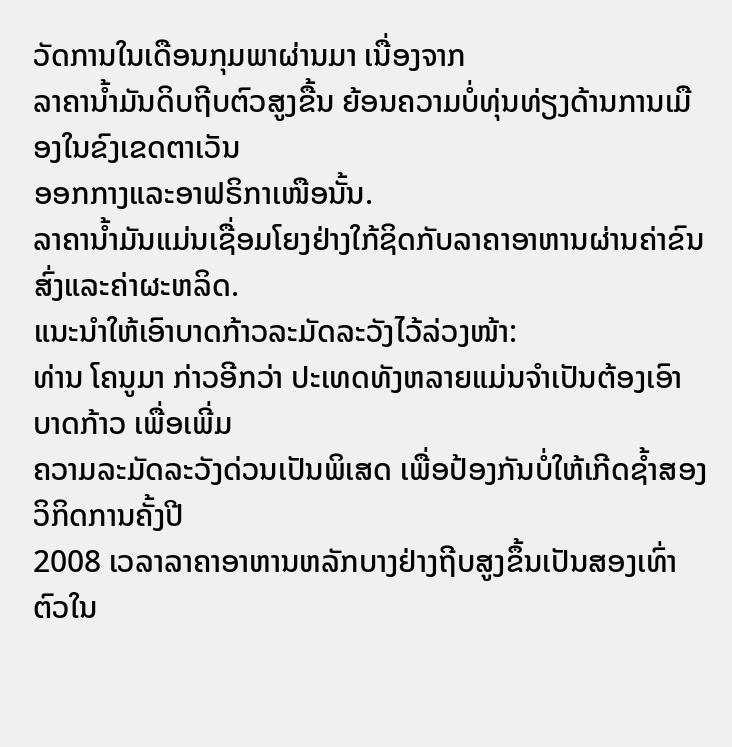ວັດການໃນເດືອນກຸມພາຜ່ານມາ ເນື່ອງຈາກ
ລາຄານໍ້າມັນດິບຖີບຕົວສູງຂື້ນ ຍ້ອນຄວາມບໍ່ທຸ່ນທ່ຽງດ້ານການເມືອງໃນຂົງເຂດຕາເວັນ
ອອກກາງແລະອາຟຣິກາເໜືອນັ້ນ.
ລາຄານໍ້າມັນແມ່ນເຊື່ອມໂຍງຢ່າງໃກ້ຊິດກັບລາຄາອາຫານຜ່ານຄ່າຂົນສົ່ງແລະຄ່າຜະຫລິດ.
ແນະນໍາໃຫ້ເອົາບາດກ້າວລະມັດລະວັງໄວ້ລ່ວງໜ້າ:
ທ່ານ ໂຄນູມາ ກ່າວອີກວ່າ ປະເທດທັງຫລາຍແມ່ນຈໍາເປັນຕ້ອງເອົາບາດກ້າວ ເພື່ອເພີ່ມ
ຄວາມລະມັດລະວັງດ່ວນເປັນພິເສດ ເພື່ອປ້ອງກັນບໍ່ໃຫ້ເກີດຊໍ້າສອງ ວິກິດການຄັ້ງປີ
2008 ເວລາລາຄາອາຫານຫລັກບາງຢ່າງຖີບສູງຂຶ້ນເປັນສອງເທົ່າຕົວໃນ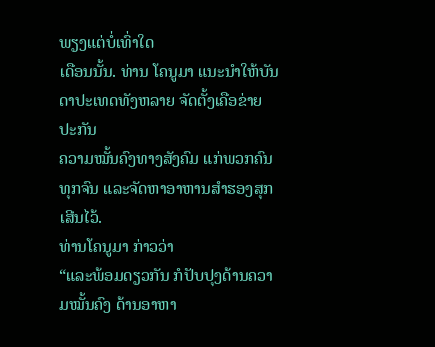ພຽງແຕ່ບໍ່ເທົ່າໃດ
ເດືອນນັ້ນ. ທ່ານ ໂຄນູມາ ແນະນໍາໃຫ້ບັນດາປະເທດທັງຫລາຍ ຈັດຕັ້ງເຄືອຂ່າຍປະກັນ
ຄວາມໝັ້ນຄົງທາງສັງຄົມ ແກ່ພວກຄົນທຸກຈົນ ແລະຈັດຫາອາຫານສໍາຮອງສຸກເສີນໄວ້.
ທ່ານໂຄນູມາ ກ່າວວ່າ
“ແລະພ້ອມດຽວກັນ ກໍປັບປຸງດ້ານຄວາມໝັ້ນຄົງ ດ້ານອາຫາ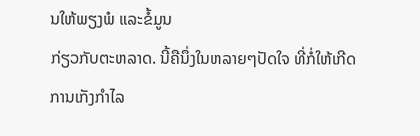ນໃຫ້ພຽງພໍ ແລະຂໍ້ມູນ
ກ່ຽວກັບຕະຫລາດ. ນີ້ຄືນຶ່ງໃນຫລາຍໆປັດໃຈ ທີ່ກໍ່ໃຫ້ເກີດການເກັງກໍາໄລ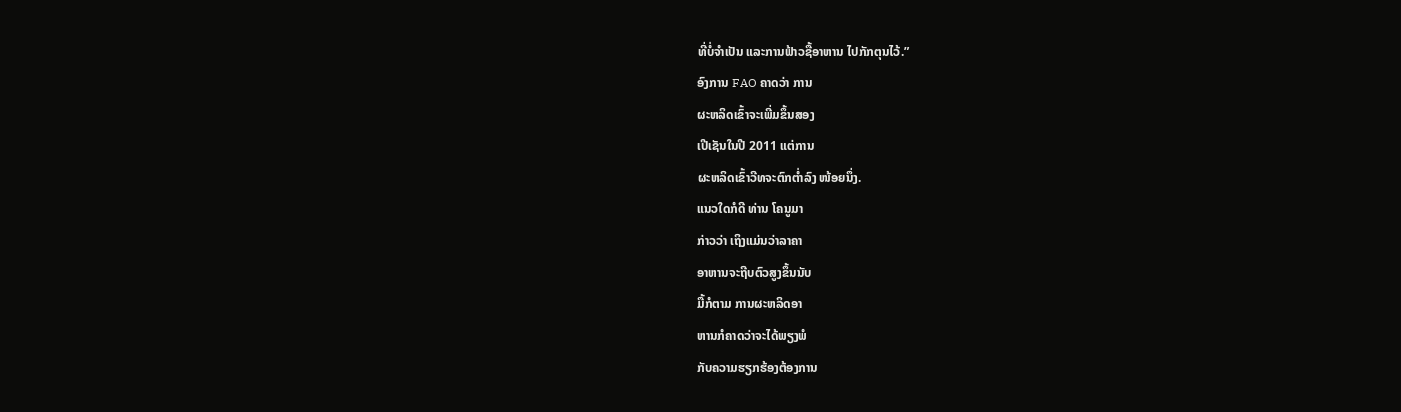ທີ່ບໍ່ຈໍາເປັນ ແລະການຟ້າວຊື້ອາຫານ ໄປກັກຕຸນໄວ້.”
ອົງການ FAO ຄາດວ່າ ການ
ຜະຫລິດເຂົ້າຈະເພີ່ມຂຶ້ນສອງ
ເປີເຊັນໃນປີ 2011 ແຕ່ການ
ຜະຫລິດເຂົ້າວີທຈະຕົກຕໍ່າລົງ ໜ້ອຍນຶ່ງ.
ແນວໃດກໍດີ ທ່ານ ໂຄນູມາ
ກ່າວວ່າ ເຖິງແມ່ນວ່າລາຄາ
ອາຫານຈະຖີບຕົວສູງຂຶ້ນນັບ
ມື້ກໍຕາມ ການຜະຫລິດອາ
ຫານກໍຄາດວ່າຈະໄດ້ພຽງພໍ
ກັບຄວາມຮຽກຮ້ອງຕ້ອງການ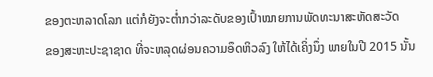ຂອງຕະຫລາດໂລກ ແຕ່ກໍຍັງຈະຕໍ່າກວ່າລະດັບຂອງເປົ້າໝາຍການພັດທະນາສະຫັດສະວັດ
ຂອງສະຫະປະຊາຊາດ ທີ່ຈະຫລຸດຜ່ອນຄວາມອຶດຫິວລົງ ໃຫ້ໄດ້ເຄິ່ງນຶ່ງ ພາຍໃນປີ 2015 ນັ້ນ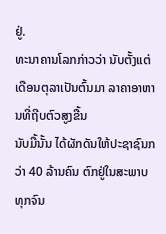ຢູ່.
ທະນາຄານໂລກກ່າວວ່າ ນັບຕັ້ງແຕ່ເດືອນຕຸລາເປັນຕົ້ນມາ ລາຄາອາຫານທີ່ຖີບຕົວສູງຂື້ນ
ນັບມື້ນັ້ນ ໄດ້ຜັກດັນໃຫ້ປະຊາຊົນກວ່າ 40 ລ້ານຄົນ ຕົກຢູ່ໃນສະພາບທຸກຈົນ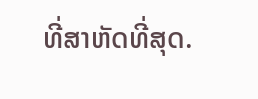ທີ່ສາຫັດທີ່ສຸດ.